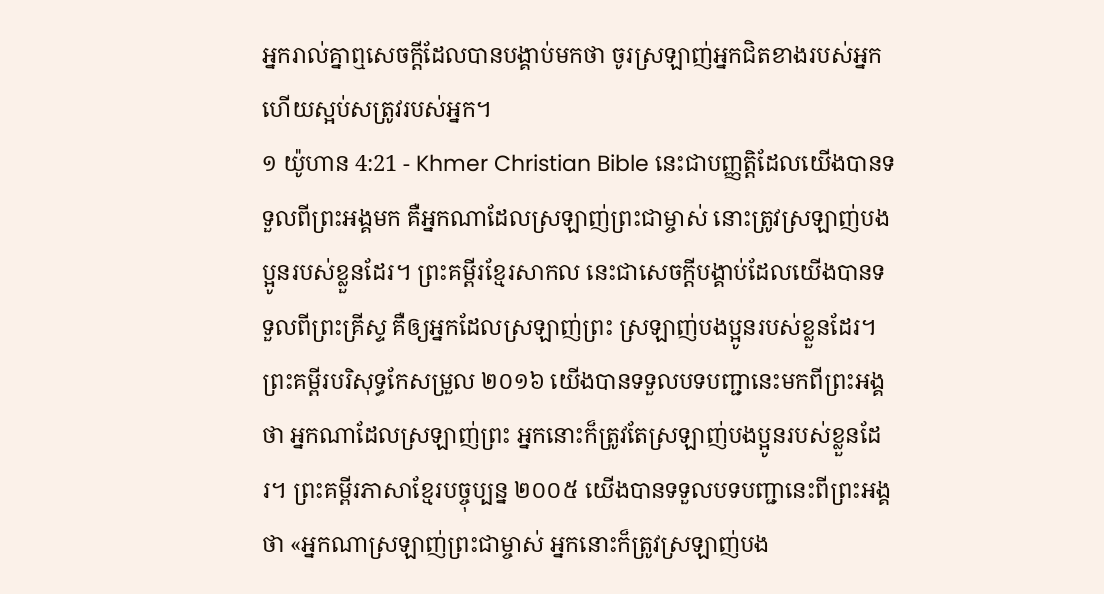អ្នករាល់គ្នាឮសេចក្ដីដែលបានបង្គាប់មកថា ចូរស្រឡាញ់អ្នកជិតខាងរបស់អ្នក ហើយស្អប់សត្រូវរបស់អ្នក។
១ យ៉ូហាន 4:21 - Khmer Christian Bible នេះជាបញ្ញត្ដិដែលយើងបានទទួលពីព្រះអង្គមក គឺអ្នកណាដែលស្រឡាញ់ព្រះជាម្ចាស់ នោះត្រូវស្រឡាញ់បងប្អូនរបស់ខ្លួនដែរ។ ព្រះគម្ពីរខ្មែរសាកល នេះជាសេចក្ដីបង្គាប់ដែលយើងបានទទួលពីព្រះគ្រីស្ទ គឺឲ្យអ្នកដែលស្រឡាញ់ព្រះ ស្រឡាញ់បងប្អូនរបស់ខ្លួនដែរ។ ព្រះគម្ពីរបរិសុទ្ធកែសម្រួល ២០១៦ យើងបានទទួលបទបញ្ជានេះមកពីព្រះអង្គថា អ្នកណាដែលស្រឡាញ់ព្រះ អ្នកនោះក៏ត្រូវតែស្រឡាញ់បងប្អូនរបស់ខ្លួនដែរ។ ព្រះគម្ពីរភាសាខ្មែរបច្ចុប្បន្ន ២០០៥ យើងបានទទួលបទបញ្ជានេះពីព្រះអង្គថា «អ្នកណាស្រឡាញ់ព្រះជាម្ចាស់ អ្នកនោះក៏ត្រូវស្រឡាញ់បង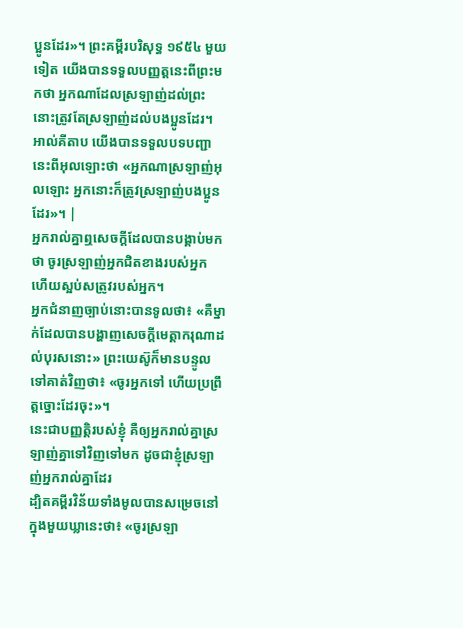ប្អូនដែរ»។ ព្រះគម្ពីរបរិសុទ្ធ ១៩៥៤ មួយទៀត យើងបានទទួលបញ្ញត្តនេះពីព្រះមកថា អ្នកណាដែលស្រឡាញ់ដល់ព្រះ នោះត្រូវតែស្រឡាញ់ដល់បងប្អូនដែរ។ អាល់គីតាប យើងបានទទួលបទបញ្ជានេះពីអុលឡោះថា «អ្នកណាស្រឡាញ់អុលឡោះ អ្នកនោះក៏ត្រូវស្រឡាញ់បងប្អូនដែរ»។ |
អ្នករាល់គ្នាឮសេចក្ដីដែលបានបង្គាប់មកថា ចូរស្រឡាញ់អ្នកជិតខាងរបស់អ្នក ហើយស្អប់សត្រូវរបស់អ្នក។
អ្នកជំនាញច្បាប់នោះបានទូលថា៖ «គឺម្នាក់ដែលបានបង្ហាញសេចក្ដីមេត្ដាករុណាដល់បុរសនោះ» ព្រះយេស៊ូក៏មានបន្ទូលទៅគាត់វិញថា៖ «ចូរអ្នកទៅ ហើយប្រព្រឹត្ដច្នោះដែរចុះ»។
នេះជាបញ្ញត្តិរបស់ខ្ញុំ គឺឲ្យអ្នករាល់គ្នាស្រឡាញ់គ្នាទៅវិញទៅមក ដូចជាខ្ញុំស្រឡាញ់អ្នករាល់គ្នាដែរ
ដ្បិតគម្ពីរវិន័យទាំងមូលបានសម្រេចនៅក្នុងមួយឃ្លានេះថា៖ «ចូរស្រឡា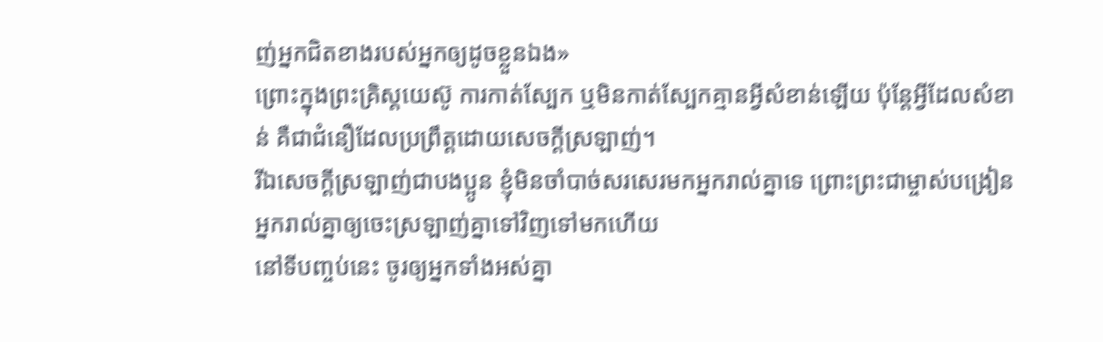ញ់អ្នកជិតខាងរបស់អ្នកឲ្យដូចខ្លួនឯង»
ព្រោះក្នុងព្រះគ្រិស្ដយេស៊ូ ការកាត់ស្បែក ឬមិនកាត់ស្បែកគ្មានអ្វីសំខាន់ឡើយ ប៉ុន្តែអ្វីដែលសំខាន់ គឺជាជំនឿដែលប្រពឹ្រត្ដដោយសេចក្ដីស្រឡាញ់។
រីឯសេចក្ដីស្រឡាញ់ជាបងប្អូន ខ្ញុំមិនចាំបាច់សរសេរមកអ្នករាល់គ្នាទេ ព្រោះព្រះជាម្ចាស់បង្រៀនអ្នករាល់គ្នាឲ្យចេះស្រឡាញ់គ្នាទៅវិញទៅមកហើយ
នៅទីបញ្ចប់នេះ ចូរឲ្យអ្នកទាំងអស់គ្នា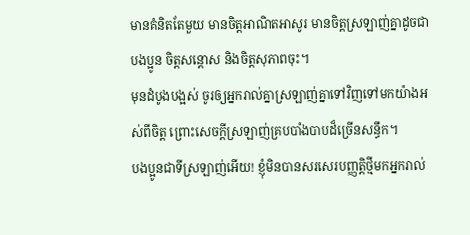មានគំនិតតែមួយ មានចិត្ដអាណិតអាសូរ មានចិត្ដស្រឡាញ់គ្នាដូចជាបងប្អូន ចិត្ដសន្ដោស និងចិត្តសុភាពចុះ។
មុនដំបូងបង្អស់ ចូរឲ្យអ្នករាល់គ្នាស្រឡាញ់គ្នាទៅវិញទៅមកយ៉ាងអស់ពីចិត្ដ ព្រោះសេចក្ដីស្រឡាញ់គ្របបាំងបាបដ៏ច្រើនសន្ធឹក។
បងប្អូនជាទីស្រឡាញ់អើយ! ខ្ញុំមិនបានសរសេរបញ្ញត្ដិថ្មីមកអ្នករាល់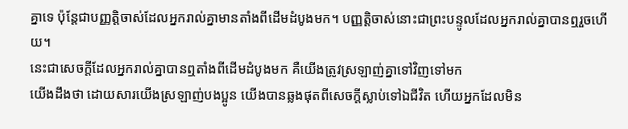គ្នាទេ ប៉ុន្ដែជាបញ្ញត្ដិចាស់ដែលអ្នករាល់គ្នាមានតាំងពីដើមដំបូងមក។ បញ្ញត្ដិចាស់នោះជាព្រះបន្ទូលដែលអ្នករាល់គ្នាបានឮរួចហើយ។
នេះជាសេចក្ដីដែលអ្នករាល់គ្នាបានឮតាំងពីដើមដំបូងមក គឺយើងត្រូវស្រឡាញ់គ្នាទៅវិញទៅមក
យើងដឹងថា ដោយសារយើងស្រឡាញ់បងប្អូន យើងបានឆ្លងផុតពីសេចក្ដីស្លាប់ទៅឯជីវិត ហើយអ្នកដែលមិន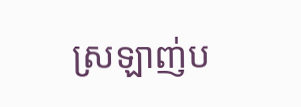ស្រឡាញ់ប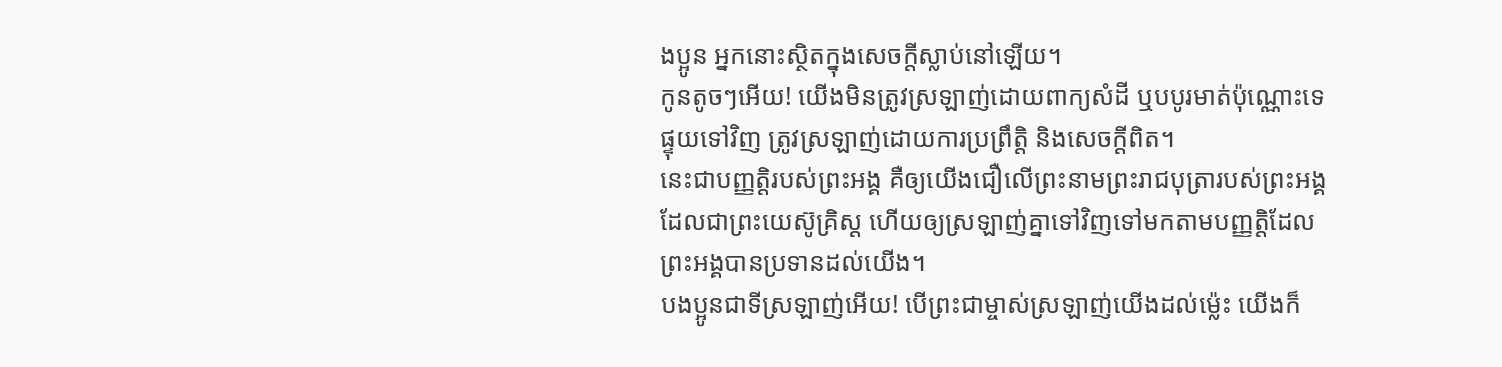ងប្អូន អ្នកនោះស្ថិតក្នុងសេចក្ដីស្លាប់នៅឡើយ។
កូនតូចៗអើយ! យើងមិនត្រូវស្រឡាញ់ដោយពាក្យសំដី ឬបបូរមាត់ប៉ុណ្ណោះទេ ផ្ទុយទៅវិញ ត្រូវស្រឡាញ់ដោយការប្រព្រឹត្ដិ និងសេចក្ដីពិត។
នេះជាបញ្ញត្ដិរបស់ព្រះអង្គ គឺឲ្យយើងជឿលើព្រះនាមព្រះរាជបុត្រារបស់ព្រះអង្គ ដែលជាព្រះយេស៊ូគ្រិស្ដ ហើយឲ្យស្រឡាញ់គ្នាទៅវិញទៅមកតាមបញ្ញត្ដិដែលព្រះអង្គបានប្រទានដល់យើង។
បងប្អូនជាទីស្រឡាញ់អើយ! បើព្រះជាម្ចាស់ស្រឡាញ់យើងដល់ម្ល៉េះ យើងក៏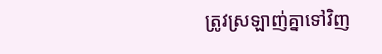ត្រូវស្រឡាញ់គ្នាទៅវិញ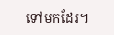ទៅមកដែរ។